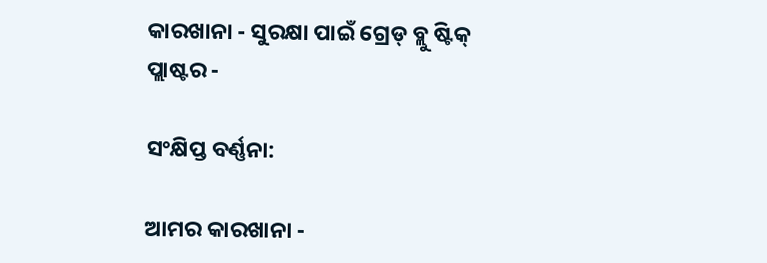କାରଖାନା - ସୁରକ୍ଷା ପାଇଁ ଗ୍ରେଡ୍ ବ୍ଲୁ ଷ୍ଟିକ୍ ପ୍ଲାଷ୍ଟର -

ସଂକ୍ଷିପ୍ତ ବର୍ଣ୍ଣନା:

ଆମର କାରଖାନା -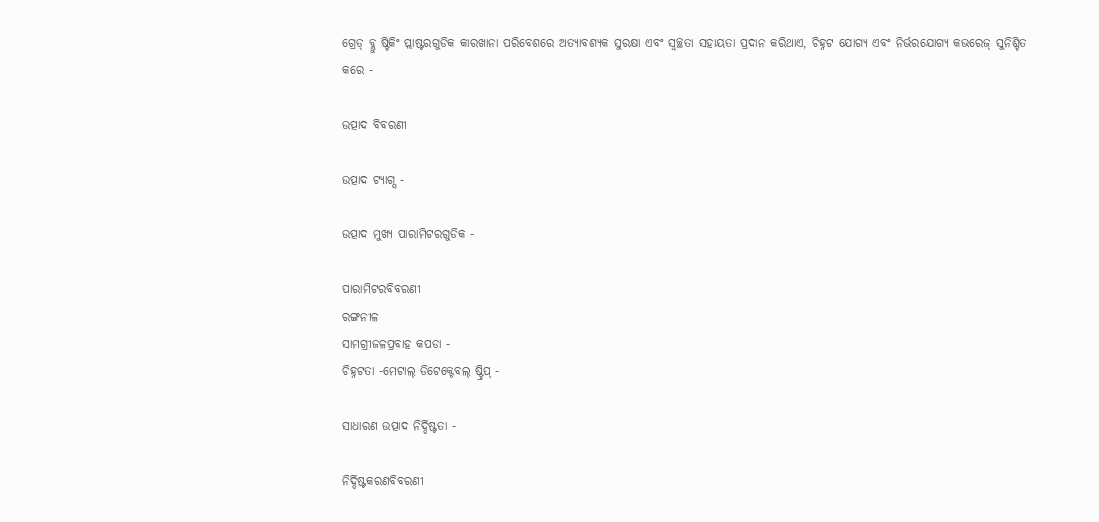ଗ୍ରେଡ୍ ବ୍ଲୁ ଷ୍ଟିକିଂ ପ୍ଲାଷ୍ଟରଗୁଡିକ କାରଖାନା ପରିବେଶରେ ଅତ୍ୟାବଶ୍ୟକ ସୁରକ୍ଷା ଏବଂ ସ୍ୱଚ୍ଛତା ସହାୟତା ପ୍ରଦାନ କରିଥାଏ, ଚିହ୍ନଟ ଯୋଗ୍ୟ ଏବଂ ନିର୍ଭରଯୋଗ୍ୟ କଭରେଜ୍ ସୁନିଶ୍ଚିତ କରେ -

ଉତ୍ପାଦ ବିବରଣୀ

ଉତ୍ପାଦ ଟ୍ୟାଗ୍ସ -

ଉତ୍ପାଦ ମୁଖ୍ୟ ପାରାମିଟରଗୁଡିକ -

ପାରାମିଟରବିବରଣୀ
ରଙ୍ଗନୀଳ
ସାମଗ୍ରୀଜଳପ୍ରବାହ କପଡା -
ଚିହ୍ନଟତା -ମେଟାଲ୍ ଡିଟେକ୍ଟେବଲ୍ ଷ୍ଟ୍ରିପ୍ -

ସାଧାରଣ ଉତ୍ପାଦ ନିର୍ଦ୍ଦିଷ୍ଟତା -

ନିର୍ଦ୍ଦିଷ୍ଟକରଣବିବରଣୀ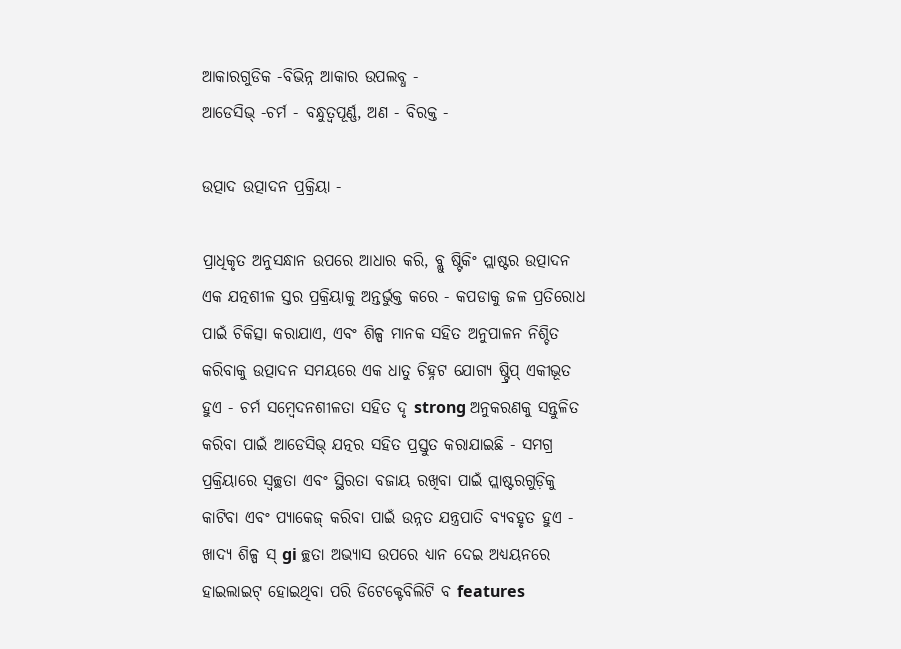ଆକାରଗୁଡିକ -ବିଭିନ୍ନ ଆକାର ଉପଲବ୍ଧ -
ଆଡେସିଭ୍ -ଚର୍ମ - ବନ୍ଧୁତ୍ୱପୂର୍ଣ୍ଣ, ଅଣ - ବିରକ୍ତ -

ଉତ୍ପାଦ ଉତ୍ପାଦନ ପ୍ରକ୍ରିୟା -

ପ୍ରାଧିକୃତ ଅନୁସନ୍ଧାନ ଉପରେ ଆଧାର କରି, ବ୍ଲୁ ଷ୍ଟିକିଂ ପ୍ଲାଷ୍ଟର ଉତ୍ପାଦନ ଏକ ଯତ୍ନଶୀଳ ସ୍ତର ପ୍ରକ୍ରିୟାକୁ ଅନ୍ତର୍ଭୁକ୍ତ କରେ - କପଡାକୁ ଜଳ ପ୍ରତିରୋଧ ପାଇଁ ଚିକିତ୍ସା କରାଯାଏ, ଏବଂ ଶିଳ୍ପ ମାନକ ସହିତ ଅନୁପାଳନ ନିଶ୍ଚିତ କରିବାକୁ ଉତ୍ପାଦନ ସମୟରେ ଏକ ଧାତୁ ଚିହ୍ନଟ ଯୋଗ୍ୟ ଷ୍ଟ୍ରିପ୍ ଏକୀଭୂତ ହୁଏ - ଚର୍ମ ସମ୍ବେଦନଶୀଳତା ସହିତ ଦୃ strong ଅନୁକରଣକୁ ସନ୍ତୁଳିତ କରିବା ପାଇଁ ଆଡେସିଭ୍ ଯତ୍ନର ସହିତ ପ୍ରସ୍ତୁତ କରାଯାଇଛି - ସମଗ୍ର ପ୍ରକ୍ରିୟାରେ ସ୍ୱଚ୍ଛତା ଏବଂ ସ୍ଥିରତା ବଜାୟ ରଖିବା ପାଇଁ ପ୍ଲାଷ୍ଟରଗୁଡ଼ିକୁ କାଟିବା ଏବଂ ପ୍ୟାକେଜ୍ କରିବା ପାଇଁ ଉନ୍ନତ ଯନ୍ତ୍ରପାତି ବ୍ୟବହୃତ ହୁଏ - ଖାଦ୍ୟ ଶିଳ୍ପ ସ୍ gi ଚ୍ଛତା ଅଭ୍ୟାସ ଉପରେ ଧ୍ୟାନ ଦେଇ ଅଧ୍ୟୟନରେ ହାଇଲାଇଟ୍ ହୋଇଥିବା ପରି ଡିଟେକ୍ଟେବିଲିଟି ବ features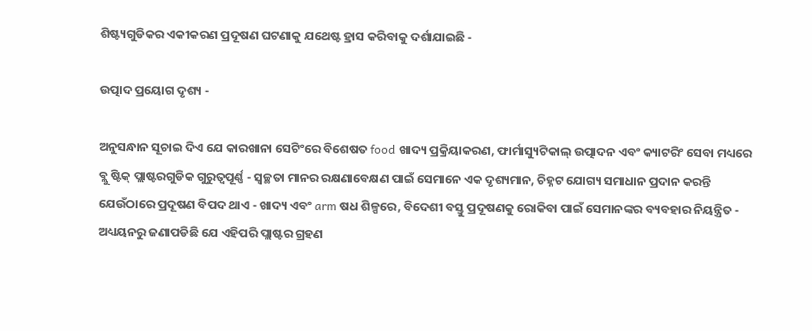ଶିଷ୍ଟ୍ୟଗୁଡିକର ଏକୀକରଣ ପ୍ରଦୂଷଣ ଘଟଣାକୁ ଯଥେଷ୍ଟ ହ୍ରାସ କରିବାକୁ ଦର୍ଶାଯାଇଛି -

ଉତ୍ପାଦ ପ୍ରୟୋଗ ଦୃଶ୍ୟ -

ଅନୁସନ୍ଧାନ ସୂଚାଇ ଦିଏ ଯେ କାରଖାନା ସେଟିଂରେ ବିଶେଷତ food ଖାଦ୍ୟ ପ୍ରକ୍ରିୟାକରଣ, ଫାର୍ମାସ୍ୟୁଟିକାଲ୍ ଉତ୍ପାଦନ ଏବଂ କ୍ୟାଟରିଂ ସେବା ମଧ୍ୟରେ ବ୍ଲୁ ଷ୍ଟିକ୍ ପ୍ଲାଷ୍ଟରଗୁଡିକ ଗୁରୁତ୍ୱପୂର୍ଣ୍ଣ - ସ୍ୱଚ୍ଛତା ମାନର ରକ୍ଷଣାବେକ୍ଷଣ ପାଇଁ ସେମାନେ ଏକ ଦୃଶ୍ୟମାନ, ଚିହ୍ନଟ ଯୋଗ୍ୟ ସମାଧାନ ପ୍ରଦାନ କରନ୍ତି ଯେଉଁଠାରେ ପ୍ରଦୂଷଣ ବିପଦ ଥାଏ - ଖାଦ୍ୟ ଏବଂ arm ଷଧ ଶିଳ୍ପରେ, ବିଦେଶୀ ବସ୍ତୁ ପ୍ରଦୂଷଣକୁ ରୋକିବା ପାଇଁ ସେମାନଙ୍କର ବ୍ୟବହାର ନିୟନ୍ତ୍ରିତ - ଅଧ୍ୟୟନରୁ ଜଣାପଡିଛି ଯେ ଏହିପରି ପ୍ଲାଷ୍ଟର ଗ୍ରହଣ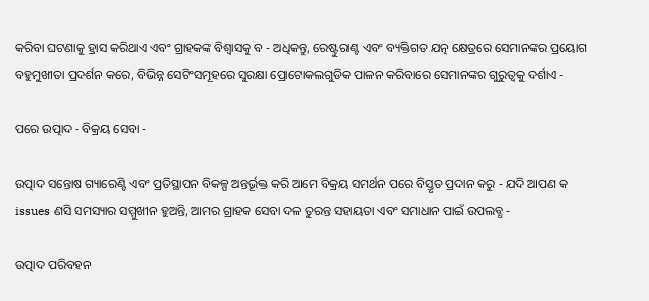କରିବା ଘଟଣାକୁ ହ୍ରାସ କରିଥାଏ ଏବଂ ଗ୍ରାହକଙ୍କ ବିଶ୍ୱାସକୁ ବ - ଅଧିକନ୍ତୁ, ରେଷ୍ଟୁରାଣ୍ଟ ଏବଂ ବ୍ୟକ୍ତିଗତ ଯତ୍ନ କ୍ଷେତ୍ରରେ ସେମାନଙ୍କର ପ୍ରୟୋଗ ବହୁମୁଖୀତା ପ୍ରଦର୍ଶନ କରେ, ବିଭିନ୍ନ ସେଟିଂସମୂହରେ ସୁରକ୍ଷା ପ୍ରୋଟୋକଲଗୁଡିକ ପାଳନ କରିବାରେ ସେମାନଙ୍କର ଗୁରୁତ୍ୱକୁ ଦର୍ଶାଏ -

ପରେ ଉତ୍ପାଦ - ବିକ୍ରୟ ସେବା -

ଉତ୍ପାଦ ସନ୍ତୋଷ ଗ୍ୟାରେଣ୍ଟି ଏବଂ ପ୍ରତିସ୍ଥାପନ ବିକଳ୍ପ ଅନ୍ତର୍ଭୂକ୍ତ କରି ଆମେ ବିକ୍ରୟ ସମର୍ଥନ ପରେ ବିସ୍ତୃତ ପ୍ରଦାନ କରୁ - ଯଦି ଆପଣ କ issues ଣସି ସମସ୍ୟାର ସମ୍ମୁଖୀନ ହୁଅନ୍ତି, ଆମର ଗ୍ରାହକ ସେବା ଦଳ ତୁରନ୍ତ ସହାୟତା ଏବଂ ସମାଧାନ ପାଇଁ ଉପଲବ୍ଧ -

ଉତ୍ପାଦ ପରିବହନ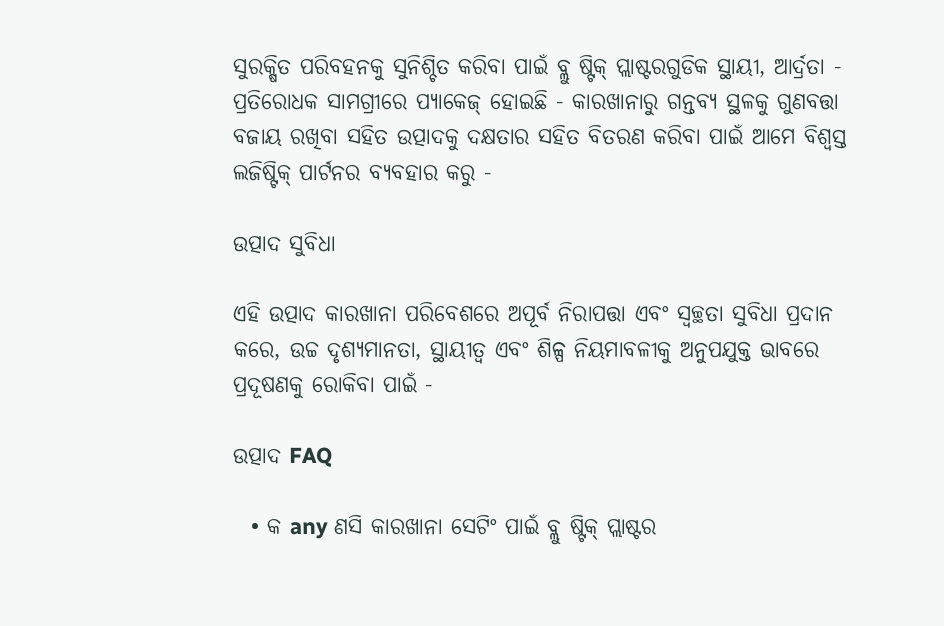ସୁରକ୍ଷିତ ପରିବହନକୁ ସୁନିଶ୍ଚିତ କରିବା ପାଇଁ ବ୍ଲୁ ଷ୍ଟିକ୍ ପ୍ଲାଷ୍ଟରଗୁଡିକ ସ୍ଥାୟୀ, ଆର୍ଦ୍ରତା - ପ୍ରତିରୋଧକ ସାମଗ୍ରୀରେ ପ୍ୟାକେଜ୍ ହୋଇଛି - କାରଖାନାରୁ ଗନ୍ତବ୍ୟ ସ୍ଥଳକୁ ଗୁଣବତ୍ତା ବଜାୟ ରଖିବା ସହିତ ଉତ୍ପାଦକୁ ଦକ୍ଷତାର ସହିତ ବିତରଣ କରିବା ପାଇଁ ଆମେ ବିଶ୍ୱସ୍ତ ଲଜିଷ୍ଟିକ୍ ପାର୍ଟନର ବ୍ୟବହାର କରୁ -

ଉତ୍ପାଦ ସୁବିଧା

ଏହି ଉତ୍ପାଦ କାରଖାନା ପରିବେଶରେ ଅପୂର୍ବ ନିରାପତ୍ତା ଏବଂ ସ୍ୱଚ୍ଛତା ସୁବିଧା ପ୍ରଦାନ କରେ, ଉଚ୍ଚ ଦୃଶ୍ୟମାନତା, ସ୍ଥାୟୀତ୍ୱ ଏବଂ ଶିଳ୍ପ ନିୟମାବଳୀକୁ ଅନୁପଯୁକ୍ତ ଭାବରେ ପ୍ରଦୂଷଣକୁ ରୋକିବା ପାଇଁ -

ଉତ୍ପାଦ FAQ

  • କ any ଣସି କାରଖାନା ସେଟିଂ ପାଇଁ ବ୍ଲୁ ଷ୍ଟିକ୍ ପ୍ଲାଷ୍ଟର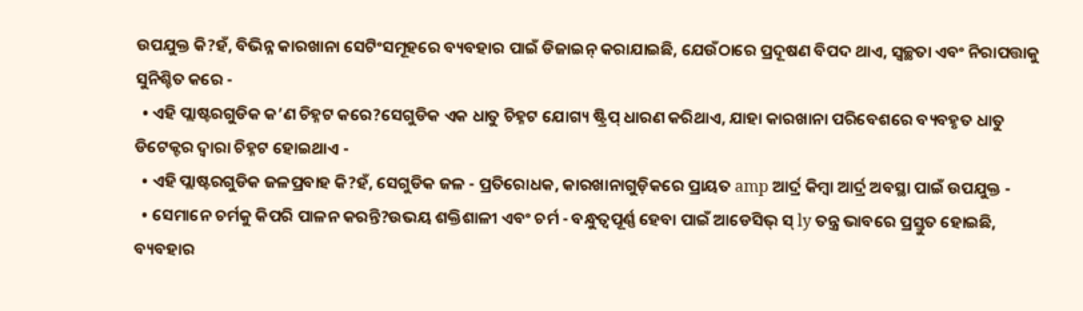ଉପଯୁକ୍ତ କି?ହଁ, ବିଭିନ୍ନ କାରଖାନା ସେଟିଂସମୂହରେ ବ୍ୟବହାର ପାଇଁ ଡିଜାଇନ୍ କରାଯାଇଛି, ଯେଉଁଠାରେ ପ୍ରଦୂଷଣ ବିପଦ ଥାଏ, ସ୍ୱଚ୍ଛତା ଏବଂ ନିରାପତ୍ତାକୁ ସୁନିଶ୍ଚିତ କରେ -
  • ଏହି ପ୍ଲାଷ୍ଟରଗୁଡିକ କ’ଣ ଚିହ୍ନଟ କରେ?ସେଗୁଡିକ ଏକ ଧାତୁ ଚିହ୍ନଟ ଯୋଗ୍ୟ ଷ୍ଟ୍ରିପ୍ ଧାରଣ କରିଥାଏ, ଯାହା କାରଖାନା ପରିବେଶରେ ବ୍ୟବହୃତ ଧାତୁ ଡିଟେକ୍ଟର ଦ୍ୱାରା ଚିହ୍ନଟ ହୋଇଥାଏ -
  • ଏହି ପ୍ଲାଷ୍ଟରଗୁଡିକ ଜଳପ୍ରବାହ କି?ହଁ, ସେଗୁଡିକ ଜଳ - ପ୍ରତିରୋଧକ, କାରଖାନାଗୁଡ଼ିକରେ ପ୍ରାୟତ amp ଆର୍ଦ୍ର କିମ୍ବା ଆର୍ଦ୍ର ଅବସ୍ଥା ପାଇଁ ଉପଯୁକ୍ତ -
  • ସେମାନେ ଚର୍ମକୁ କିପରି ପାଳନ କରନ୍ତି?ଉଭୟ ଶକ୍ତିଶାଳୀ ଏବଂ ଚର୍ମ - ବନ୍ଧୁତ୍ୱପୂର୍ଣ୍ଣ ହେବା ପାଇଁ ଆଡେସିଭ୍ ସ୍ ly ତନ୍ତ୍ର ଭାବରେ ପ୍ରସ୍ତୁତ ହୋଇଛି, ବ୍ୟବହାର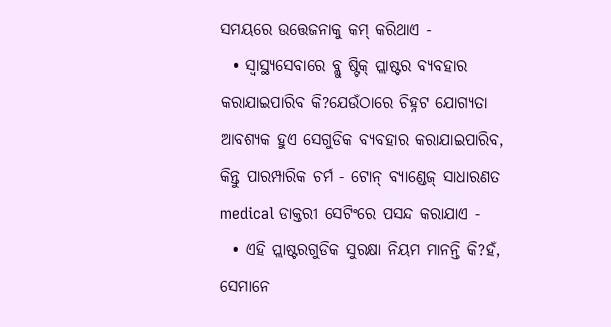ସମୟରେ ଉତ୍ତେଜନାକୁ କମ୍ କରିଥାଏ -
  • ସ୍ୱାସ୍ଥ୍ୟସେବାରେ ବ୍ଲୁ ଷ୍ଟିକ୍ ପ୍ଲାଷ୍ଟର ବ୍ୟବହାର କରାଯାଇପାରିବ କି?ଯେଉଁଠାରେ ଚିହ୍ନଟ ଯୋଗ୍ୟତା ଆବଶ୍ୟକ ହୁଏ ସେଗୁଡିକ ବ୍ୟବହାର କରାଯାଇପାରିବ, କିନ୍ତୁ ପାରମ୍ପାରିକ ଚର୍ମ - ଟୋନ୍ ବ୍ୟାଣ୍ଡେଜ୍ ସାଧାରଣତ medical ଡାକ୍ତରୀ ସେଟିଂରେ ପସନ୍ଦ କରାଯାଏ -
  • ଏହି ପ୍ଲାଷ୍ଟରଗୁଡିକ ସୁରକ୍ଷା ନିୟମ ମାନନ୍ତି କି?ହଁ, ସେମାନେ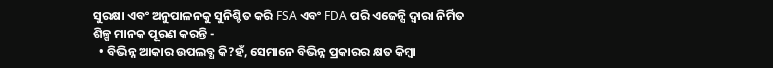ସୁରକ୍ଷା ଏବଂ ଅନୁପାଳନକୁ ସୁନିଶ୍ଚିତ କରି FSA ଏବଂ FDA ପରି ଏଜେନ୍ସି ଦ୍ୱାରା ନିର୍ମିତ ଶିଳ୍ପ ମାନକ ପୂରଣ କରନ୍ତି -
  • ବିଭିନ୍ନ ଆକାର ଉପଲବ୍ଧ କି?ହଁ, ସେମାନେ ବିଭିନ୍ନ ପ୍ରକାରର କ୍ଷତ କିମ୍ବା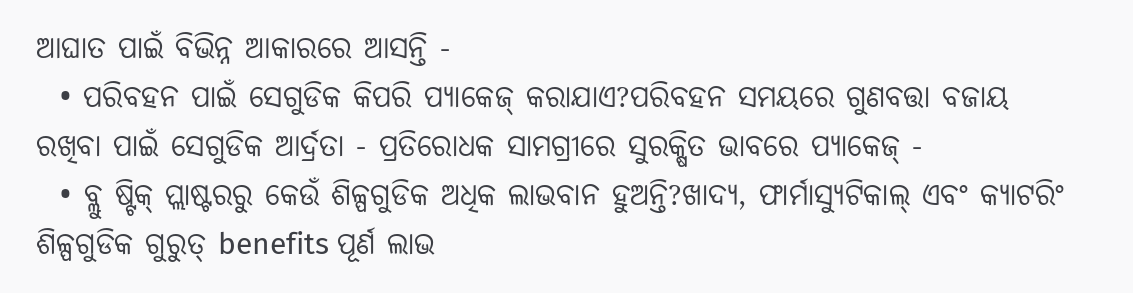ଆଘାତ ପାଇଁ ବିଭିନ୍ନ ଆକାରରେ ଆସନ୍ତି -
  • ପରିବହନ ପାଇଁ ସେଗୁଡିକ କିପରି ପ୍ୟାକେଜ୍ କରାଯାଏ?ପରିବହନ ସମୟରେ ଗୁଣବତ୍ତା ବଜାୟ ରଖିବା ପାଇଁ ସେଗୁଡିକ ଆର୍ଦ୍ରତା - ପ୍ରତିରୋଧକ ସାମଗ୍ରୀରେ ସୁରକ୍ଷିତ ଭାବରେ ପ୍ୟାକେଜ୍ -
  • ବ୍ଲୁ ଷ୍ଟିକ୍ ପ୍ଲାଷ୍ଟରରୁ କେଉଁ ଶିଳ୍ପଗୁଡିକ ଅଧିକ ଲାଭବାନ ହୁଅନ୍ତି?ଖାଦ୍ୟ, ଫାର୍ମାସ୍ୟୁଟିକାଲ୍ ଏବଂ କ୍ୟାଟରିଂ ଶିଳ୍ପଗୁଡିକ ଗୁରୁତ୍ benefits ପୂର୍ଣ ଲାଭ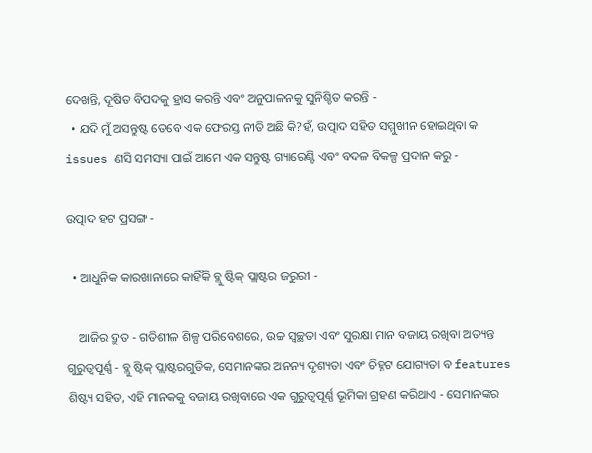ଦେଖନ୍ତି, ଦୂଷିତ ବିପଦକୁ ହ୍ରାସ କରନ୍ତି ଏବଂ ଅନୁପାଳନକୁ ସୁନିଶ୍ଚିତ କରନ୍ତି -
  • ଯଦି ମୁଁ ଅସନ୍ତୁଷ୍ଟ ତେବେ ଏକ ଫେରସ୍ତ ନୀତି ଅଛି କି?ହଁ, ଉତ୍ପାଦ ସହିତ ସମ୍ମୁଖୀନ ହୋଇଥିବା କ issues ଣସି ସମସ୍ୟା ପାଇଁ ଆମେ ଏକ ସନ୍ତୁଷ୍ଟ ଗ୍ୟାରେଣ୍ଟି ଏବଂ ବଦଳ ବିକଳ୍ପ ପ୍ରଦାନ କରୁ -

ଉତ୍ପାଦ ହଟ ପ୍ରସଙ୍ଗ -

  • ଆଧୁନିକ କାରଖାନାରେ କାହିଁକି ବ୍ଲୁ ଷ୍ଟିକ୍ ପ୍ଲାଷ୍ଟର ଜରୁରୀ -

    ଆଜିର ଦ୍ରୁତ - ଗତିଶୀଳ ଶିଳ୍ପ ପରିବେଶରେ, ଉଚ୍ଚ ସ୍ୱଚ୍ଛତା ଏବଂ ସୁରକ୍ଷା ମାନ ବଜାୟ ରଖିବା ଅତ୍ୟନ୍ତ ଗୁରୁତ୍ୱପୂର୍ଣ୍ଣ - ବ୍ଲୁ ଷ୍ଟିକ୍ ପ୍ଲାଷ୍ଟରଗୁଡିକ, ସେମାନଙ୍କର ଅନନ୍ୟ ଦୃଶ୍ୟତା ଏବଂ ଚିହ୍ନଟ ଯୋଗ୍ୟତା ବ features ଶିଷ୍ଟ୍ୟ ସହିତ, ଏହି ମାନକକୁ ବଜାୟ ରଖିବାରେ ଏକ ଗୁରୁତ୍ୱପୂର୍ଣ୍ଣ ଭୂମିକା ଗ୍ରହଣ କରିଥାଏ - ସେମାନଙ୍କର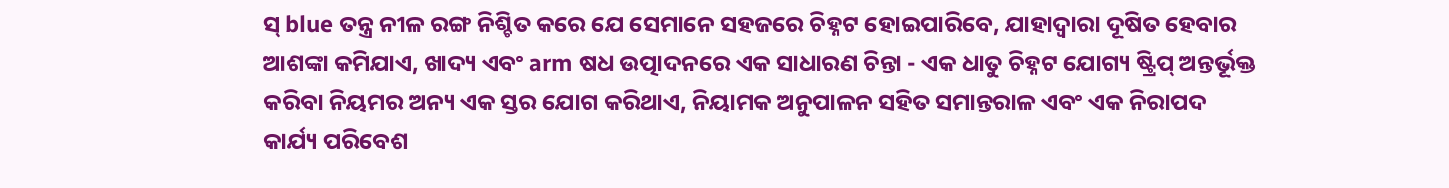ସ୍ blue ତନ୍ତ୍ର ନୀଳ ରଙ୍ଗ ନିଶ୍ଚିତ କରେ ଯେ ସେମାନେ ସହଜରେ ଚିହ୍ନଟ ହୋଇପାରିବେ, ଯାହାଦ୍ୱାରା ଦୂଷିତ ହେବାର ଆଶଙ୍କା କମିଯାଏ, ଖାଦ୍ୟ ଏବଂ arm ଷଧ ଉତ୍ପାଦନରେ ଏକ ସାଧାରଣ ଚିନ୍ତା - ଏକ ଧାତୁ ଚିହ୍ନଟ ଯୋଗ୍ୟ ଷ୍ଟ୍ରିପ୍ ଅନ୍ତର୍ଭୂକ୍ତ କରିବା ନିୟମର ଅନ୍ୟ ଏକ ସ୍ତର ଯୋଗ କରିଥାଏ, ନିୟାମକ ଅନୁପାଳନ ସହିତ ସମାନ୍ତରାଳ ଏବଂ ଏକ ନିରାପଦ କାର୍ଯ୍ୟ ପରିବେଶ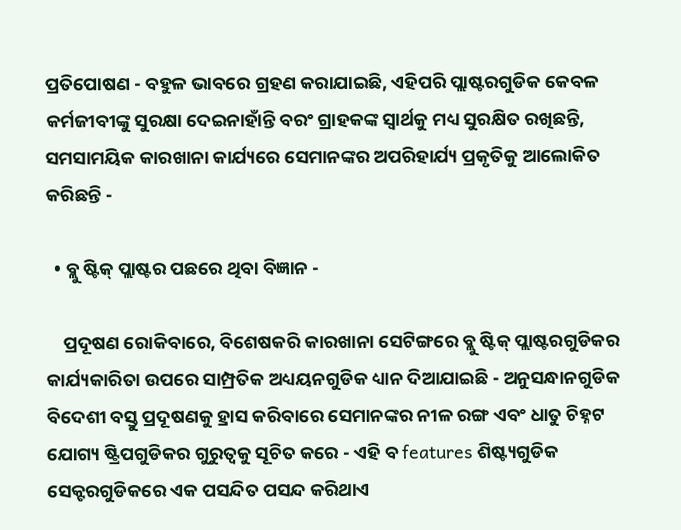ପ୍ରତିପୋଷଣ - ବହୁଳ ଭାବରେ ଗ୍ରହଣ କରାଯାଇଛି, ଏହିପରି ପ୍ଲାଷ୍ଟରଗୁଡିକ କେବଳ କର୍ମଜୀବୀଙ୍କୁ ସୁରକ୍ଷା ଦେଇନାହାଁନ୍ତି ବରଂ ଗ୍ରାହକଙ୍କ ସ୍ୱାର୍ଥକୁ ମଧ୍ୟ ସୁରକ୍ଷିତ ରଖିଛନ୍ତି, ସମସାମୟିକ କାରଖାନା କାର୍ଯ୍ୟରେ ସେମାନଙ୍କର ଅପରିହାର୍ଯ୍ୟ ପ୍ରକୃତିକୁ ଆଲୋକିତ କରିଛନ୍ତି -

  • ବ୍ଲୁ ଷ୍ଟିକ୍ ପ୍ଲାଷ୍ଟର ପଛରେ ଥିବା ବିଜ୍ଞାନ -

    ପ୍ରଦୂଷଣ ରୋକିବାରେ, ବିଶେଷକରି କାରଖାନା ସେଟିଙ୍ଗରେ ବ୍ଲୁ ଷ୍ଟିକ୍ ପ୍ଲାଷ୍ଟରଗୁଡିକର କାର୍ଯ୍ୟକାରିତା ଉପରେ ସାମ୍ପ୍ରତିକ ଅଧ୍ୟୟନଗୁଡିକ ଧ୍ୟାନ ଦିଆଯାଇଛି - ଅନୁସନ୍ଧାନଗୁଡିକ ବିଦେଶୀ ବସ୍ତୁ ପ୍ରଦୂଷଣକୁ ହ୍ରାସ କରିବାରେ ସେମାନଙ୍କର ନୀଳ ରଙ୍ଗ ଏବଂ ଧାତୁ ଚିହ୍ନଟ ଯୋଗ୍ୟ ଷ୍ଟ୍ରିପଗୁଡିକର ଗୁରୁତ୍ୱକୁ ସୂଚିତ କରେ - ଏହି ବ features ଶିଷ୍ଟ୍ୟଗୁଡିକ ସେକ୍ଟରଗୁଡିକରେ ଏକ ପସନ୍ଦିତ ପସନ୍ଦ କରିଥାଏ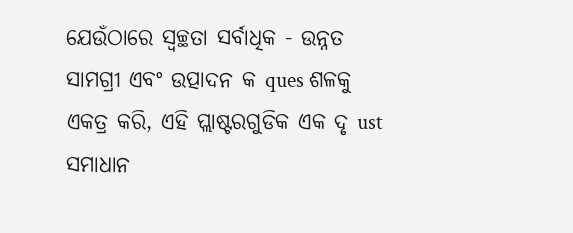ଯେଉଁଠାରେ ସ୍ୱଚ୍ଛତା ସର୍ବାଧିକ - ଉନ୍ନତ ସାମଗ୍ରୀ ଏବଂ ଉତ୍ପାଦନ କ ques ଶଳକୁ ଏକତ୍ର କରି, ଏହି ପ୍ଲାଷ୍ଟରଗୁଡିକ ଏକ ଦୃ ust ସମାଧାନ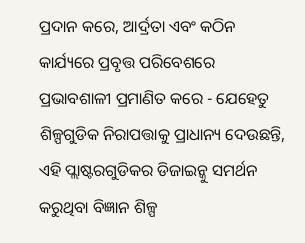ପ୍ରଦାନ କରେ, ଆର୍ଦ୍ରତା ଏବଂ କଠିନ କାର୍ଯ୍ୟରେ ପ୍ରବୃତ୍ତ ପରିବେଶରେ ପ୍ରଭାବଶାଳୀ ପ୍ରମାଣିତ କରେ - ଯେହେତୁ ଶିଳ୍ପଗୁଡିକ ନିରାପତ୍ତାକୁ ପ୍ରାଧାନ୍ୟ ଦେଉଛନ୍ତି, ଏହି ପ୍ଲାଷ୍ଟରଗୁଡିକର ଡିଜାଇନ୍କୁ ସମର୍ଥନ କରୁଥିବା ବିଜ୍ଞାନ ଶିଳ୍ପ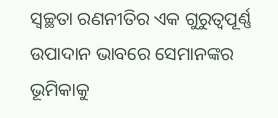ସ୍ୱଚ୍ଛତା ରଣନୀତିର ଏକ ଗୁରୁତ୍ୱପୂର୍ଣ୍ଣ ଉପାଦାନ ଭାବରେ ସେମାନଙ୍କର ଭୂମିକାକୁ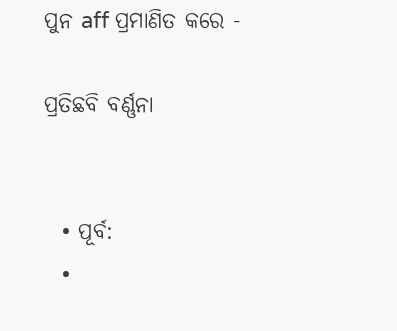ପୁନ aff ପ୍ରମାଣିତ କରେ -

ପ୍ରତିଛବି ବର୍ଣ୍ଣନା


  • ପୂର୍ବ:
  •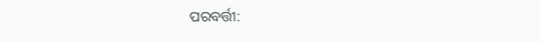ପରବର୍ତ୍ତୀ: